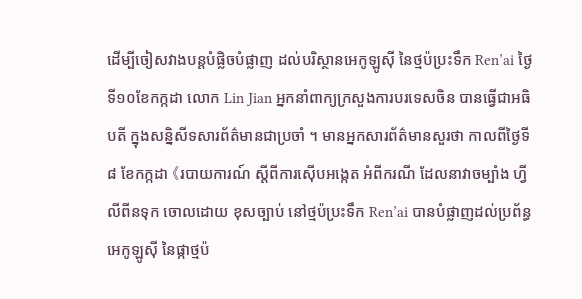ដើម្បីចៀសវាងបន្តបំផ្លិចបំផ្លាញ ដល់បរិស្ថានអេកូឡូស៊ី នៃថ្មប៉ប្រះទឹក Ren’ai ថ្ងៃទី១០ខែកក្កដា លោក Lin Jian អ្នកនាំពាក្យក្រសួងការបរទេសចិន បានធ្វើជាអធិបតី ក្នុងសន្និសីទសារព័ត៌មានជាប្រចាំ ។ មានអ្នកសារព័ត៌មានសួរថា កាលពីថ្ងៃទី៨ ខែកក្កដា 《របាយការណ៍ ស្តីពីការស៊ើបអង្កេត អំពីករណី ដែលនាវាចម្បាំង ហ្វីលីពីនទុក ចោលដោយ ខុសច្បាប់ នៅថ្មប៉ប្រះទឹក Ren’ai បានបំផ្លាញដល់ប្រព័ន្ធ អេកូឡូស៊ី នៃផ្កាថ្មប៉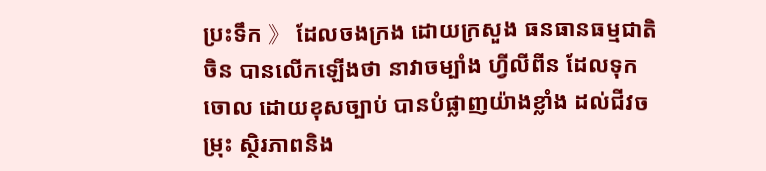ប្រះទឹក 》 ដែលចងក្រង ដោយក្រសួង ធនធានធម្មជាតិចិន បានលើកឡើងថា នាវាចម្បាំង ហ្វីលីពីន ដែលទុកចោល ដោយខុសច្បាប់ បានបំផ្លាញយ៉ាងខ្លាំង ដល់ជីវចម្រុះ ស្ថិរភាពនិង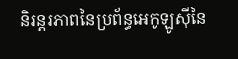និរន្តរភាពនៃប្រព័ន្ធអេកូឡូស៊ីនៃ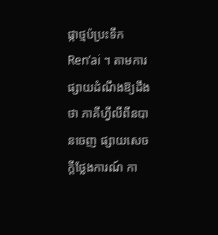ផ្កាថ្មប៉ប្រះទឹក Ren’ai ។ តាមការផ្សាយដំណឹងឱ្យដឹងថា ភាគីហ្វីលីពីនបានចេញ ផ្សាយសេចក្តីថ្លែងការណ៍ កា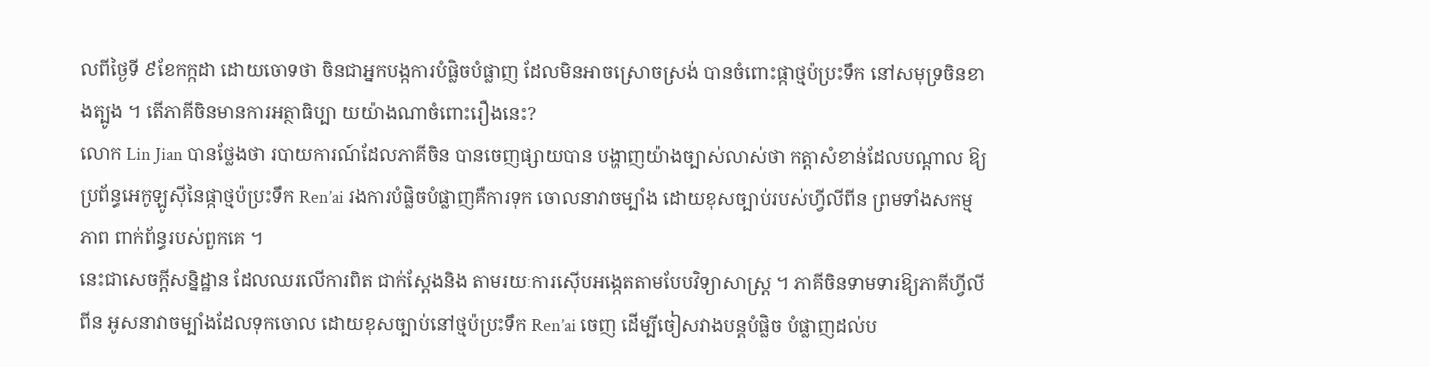លពីថ្ងៃទី ៩ខែកក្កដា ដោយចោទថា ចិនជាអ្នកបង្កការបំផ្លិចបំផ្លាញ ដែលមិនអាចស្រោចស្រង់ បានចំពោះផ្កាថ្មប៉ប្រះទឹក នៅសមុទ្រចិនខាងត្បូង ។ តើភាគីចិនមានការអត្ថាធិប្បា យយ៉ាងណាចំពោះរឿងនេះ?
លោក Lin Jian បានថ្លែងថា របាយការណ៍ដែលភាគីចិន បានចេញផ្សាយបាន បង្ហាញយ៉ាងច្បាស់លាស់ថា កត្តាសំខាន់ដែលបណ្តាល ឱ្យប្រព័ន្ធអេកូឡូស៊ីនៃផ្កាថ្មប៉ប្រះទឹក Ren’ai រងការបំផ្លិចបំផ្លាញគឺការទុក ចោលនាវាចម្បាំង ដោយខុសច្បាប់របស់ហ្វីលីពីន ព្រមទាំងសកម្មភាព ពាក់ព័ន្ធរបស់ពួកគេ ។
នេះជាសេចក្តីសន្និដ្ឋាន ដែលឈរលើការពិត ជាក់ស្តែងនិង តាមរយៈការស៊ើបអង្កេតតាមបែបវិទ្យាសាស្ត្រ ។ ភាគីចិនទាមទារឱ្យភាគីហ្វីលីពីន អូសនាវាចម្បាំងដែលទុកចោល ដោយខុសច្បាប់នៅថ្មប៉ប្រះទឹក Ren’ai ចេញ ដើម្បីចៀសវាងបន្តបំផ្លិច បំផ្លាញដល់ប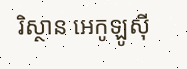រិស្ថាន អេកូឡូស៊ី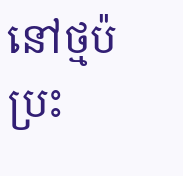នៅថ្មប៉ប្រះ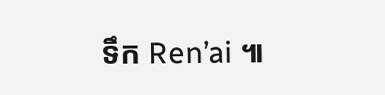ទឹក Ren’ai ៕